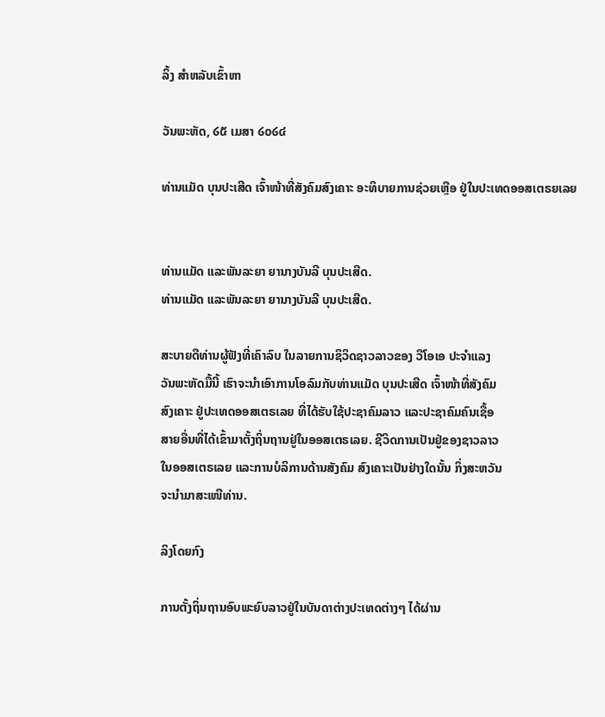ລິ້ງ ສຳຫລັບເຂົ້າຫາ

ວັນພະຫັດ, ໒໕ ເມສາ ໒໐໒໔

ທ່ານແມັດ ບຸນປະເສີດ ເຈົ້າໜ້າທີ່ສັງຄົມສົງເຄາະ ອະທິບາຍການຊ່ວຍເຫຼືອ ຢູ່ໃນປະເທດອອສເຕຣຍເລຍ


ທ່ານແມັດ ແລະພັນລະຍາ ຍານາງບັນລີ ບຸນປະເສີດ.
ທ່ານແມັດ ແລະພັນລະຍາ ຍານາງບັນລີ ບຸນປະເສີດ.

ສະບາຍດີທ່ານຜູ້ຟັງທີ່ເຄົາລົບ ໃນລາຍການຊິວິດຊາວລາວຂອງ ວີໂອເອ ປະຈຳແລງ
ວັນພະຫັດມື້ນີ້ ເຮົາຈະນຳເອົາການໂອລົມກັບທ່ານແມັດ ບຸນປະເສີດ ເຈົ້າໜ້າທີ່ສັງຄົມ
ສົງເຄາະ ຢູ່ປະເທດອອສເຕຣເລຍ ທີ່ໄດ້ຮັບໃຊ້ປະຊາຄົມລາວ ແລະປະຊາຄົມຄົນເຊື້ອ
ສາຍອື່ນທີ່ໄດ້ເຂົ້າມາຕັ້ງຖິ່ນຖານຢູ່ໃນອອສເຕຣເລຍ. ຊີວິດການເປັນຢູ່ຂອງຊາວລາວ
ໃນອອສເຕຣເລຍ ແລະການບໍລິການດ້ານສັງຄົມ ສົງເຄາະເປັນຢ່າງໃດນັ້ນ ກິ່ງສະຫວັນ
ຈະນຳມາສະເໜີທ່ານ.

ລິງໂດຍກົງ

ການຕັ້ງຖິ່ນຖານອົບພະຍົບລາວຢູ່ໃນບັນດາຕ່າງປະເທດຕ່າງໆ ໄດ້ຜ່ານ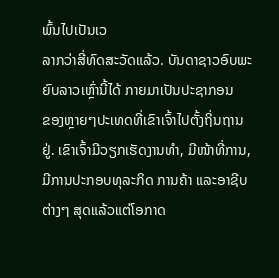ພົ້ນໄປເປັນເວ
ລາກວ່າສີ່ທົດສະວັດແລ້ວ. ບັນດາຊາວອົບພະຍົບລາວເຫຼົ່ານີ້ໄດ້ ກາຍມາເປັນປະຊາກອນ
ຂອງຫຼາຍໆປະເທດທີ່ເຂົາເຈົ້າໄປຕັ້ງຖິ່ນຖານຢູ່. ເຂົາເຈົ້າມີວຽກເຮັດງານທຳ, ມີໜ້າທີ່ການ,
ມີການປະກອບທຸລະກິດ ການຄ້າ ແລະອາຊີບຕ່າງໆ ສຸດແລ້ວແຕ່ໂອກາດ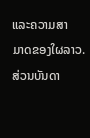ແລະຄວາມສາ
ມາດຂອງໃຜລາວ. ສ່ວນບັນດາ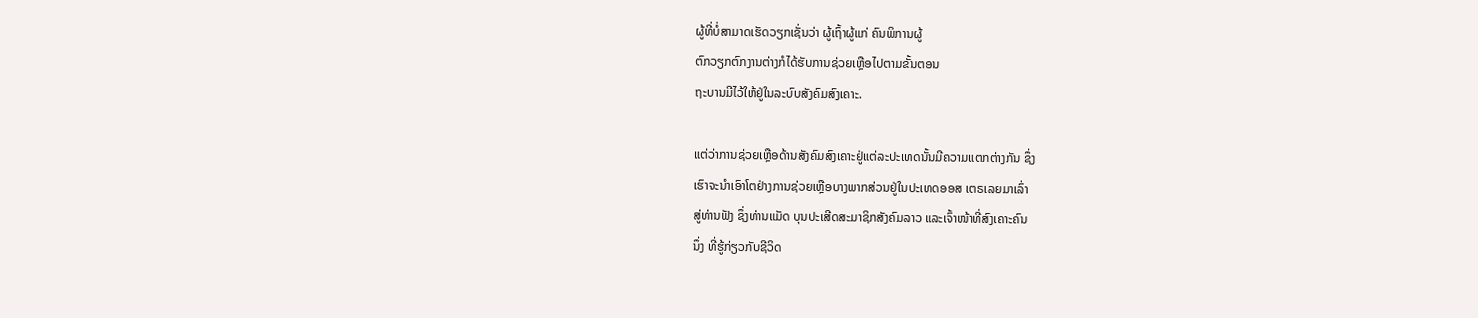ຜູ້ທີ່ບໍ່ສາມາດເຮັດວຽກເຊັ່ນວ່າ ຜູ້ເຖົ້າຜູ້ແກ່ ຄົນພິການຜູ້
ຕົກວຽກຕົກງານຕ່າງກໍໄດ້ຮັບການຊ່ວຍເຫຼືອໄປຕາມຂັ້ນຕອນ
ຖະບານມີໄວ້ໃຫ້ຢູ່ໃນລະບົບສັງຄົມສົງເຄາະ.

ແຕ່ວ່າການຊ່ວຍເຫຼືອດ້ານສັງຄົມສົງເຄາະຢູ່ແຕ່ລະປະເທດນັ້ນມີຄວາມແຕກຕ່າງກັນ ຊຶ່ງ
ເຮົາຈະນຳເອົາໂຕຢ່າງການຊ່ວຍເຫຼືອບາງພາກສ່ວນຢູ່ໃນປະເທດອອສ ເຕຣເລຍມາເລົ່າ
ສູ່ທ່ານຟັງ ຊຶ່ງທ່ານແມັດ ບຸນປະເສີດສະມາຊິກສັງຄົມລາວ ແລະເຈົ້າໜ້າທີ່ສົງເຄາະຄົນ
ນຶ່ງ ທີ່ຮູ້ກ່ຽວກັບຊີວິດ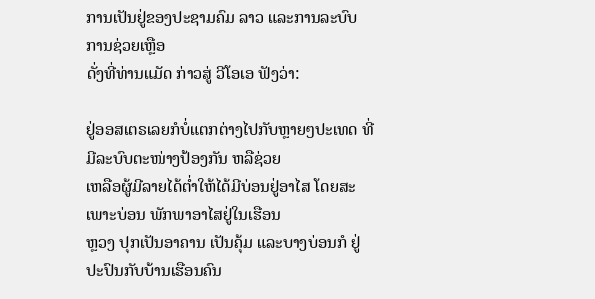ການເປັນຢູ່ຂອງປະຊາມຄົມ ລາວ ແລະການລະບົບການຊ່ວຍເຫຼືອ
ດັ່ງທີ່ທ່ານແມັດ ກ່າວສູ່ ວີໂອເອ ຟັງວ່າ:

ຢູ່ອອສເຕຣເລຍກໍບໍ່ແຕກຕ່າງໄປກັບຫຼາຍໆປະເທດ ທີ່ມີລະບົບຕະໜ່າງປ້ອງກັນ ຫລືຊ່ວຍ
ເຫລືອຜູ້ມີລາຍໄດ້ຕໍ່າໃຫ້ໄດ້ມີບ່ອນຢູ່ອາໄສ ໂດຍສະເພາະບ່ອນ ພັກພາອາໄສຢູ່ໃນເຮືອນ
ຫຼວງ ປຸກເປັນອາຄານ ເປັນຄຸ້ມ ແລະບາງບ່ອນກໍ ຢູ່ປະປົນກັບບ້ານເຮືອນຄົນ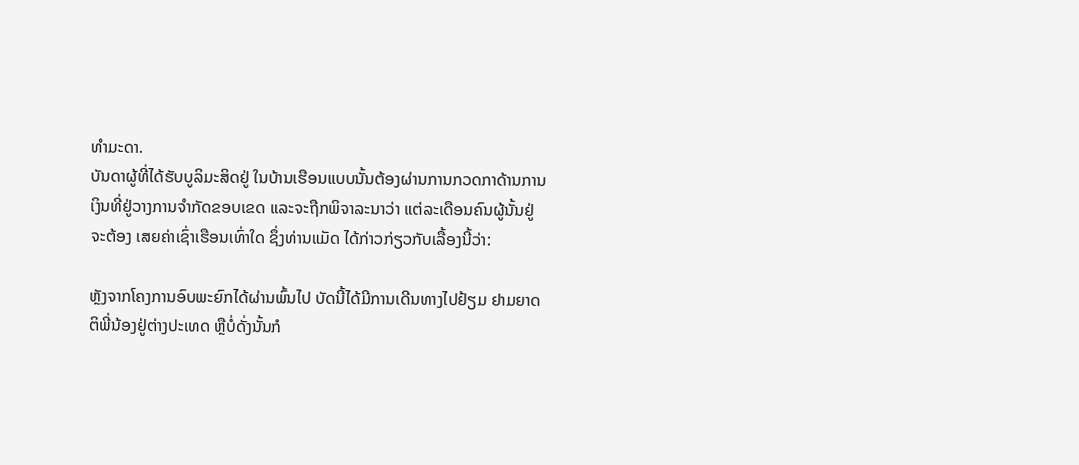ທຳມະດາ.
ບັນດາຜູ້ທີ່ໄດ້ຮັບບູລິມະສິດຢູ່ ໃນບ້ານເຮືອນແບບນັ້ນຕ້ອງຜ່ານການກວດກາດ້ານການ
ເງິນທີ່ຢູ່ວາງການຈຳກັດຂອບເຂດ ແລະຈະຖືກພິຈາລະນາວ່າ ແຕ່ລະເດືອນຄົນຜູ້ນັ້ນຢູ່
ຈະຕ້ອງ ເສຍຄ່າເຊົ່າເຮືອນເທົ່າໃດ ຊຶ່ງທ່ານແມັດ ໄດ້ກ່າວກ່ຽວກັບເລື້ອງນີ້ວ່າ:

ຫຼັງຈາກໂຄງການອົບພະຍົກໄດ້ຜ່ານພົ້ນໄປ ບັດນີ້ໄດ້ມີການເດີນທາງໄປຢ້ຽມ ຢາມຍາດ
ຕິພີ່ນ້ອງຢູ່ຕ່າງປະເທດ ຫຼືບໍ່ດັ່ງນັ້ນກໍ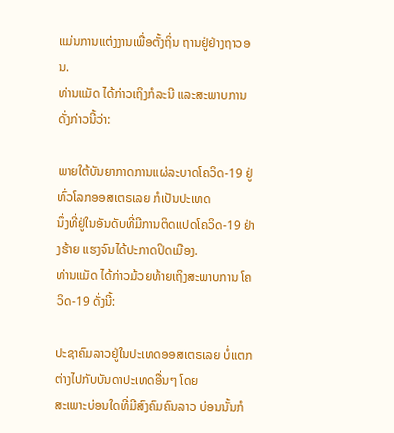ແມ່ນການແຕ່ງງານເພື່ອຕັ້ງຖິ່ນ ຖານຢູ່ຢ່າງຖາວອນ.
ທ່ານແມັດ ໄດ້ກ່າວເຖິງກໍລະນີ ແລະສະພາບການ ດັ່ງກ່າວນີ້ວ່າ:

ພາຍໃຕ້ບັນຍາກາດການແຜ່ລະບາດໂຄວິດ-19 ຢູ່ທົ່ວໂລກອອສເຕຣເລຍ ກໍເປັນປະເທດ
ນຶ່ງທີ່ຢູ່ໃນອັນດັບທີ່ມີການຕິດແປດໂຄວິດ-19 ຢ່າງຮ້າຍ ແຮງຈົນໄດ້ປະກາດປິດເມືອງ.
ທ່ານແມັດ ໄດ້ກ່າວມ້ວຍທ້າຍເຖິງສະພາບການ ໂຄວິດ-19 ດັ່ງນີ້:

ປະຊາຄົມລາວຢູ່ໃນປະເທດອອສເຕຣເລຍ ບໍ່ແຕກຕ່າງໄປກັບບັນດາປະເທດອື່ນໆ ໂດຍ
ສະເພາະບ່ອນໃດທີ່ມີສົງຄົມຄົນລາວ ບ່ອນນັ້ນກໍ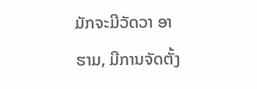ມັກຈະມີວັດວາ ອາຮາມ, ມີການຈັດຕັ້ງ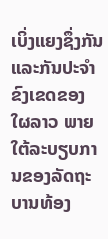ເບິ່ງແຍງຊຶ່ງກັນ ແລະກັນປະຈຳຂົງເຂດຂອງໃຜລາວ ພາຍໃຕ້ລະບຽບການຂອງລັດຖະ
ບານທ້ອງ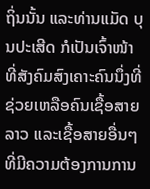ຖິ່ນນັ້ນ ແລະທ່ານແມັດ ບຸນປະເສີດ ກໍເປັນເຈົ້າໜ້າທີ່ສັງຄົມສົງເຄາະຄົນນຶ່ງທີ່
ຊ່ວຍເຫລືອຄົນເຊື້ອສາຍລາວ ແລະເຊື້ອສາຍອື່ນໆ ທີ່ມີຄວາມຕ້ອງການການ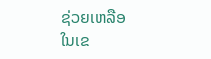ຊ່ວຍເຫລືອ
ໃນເຂ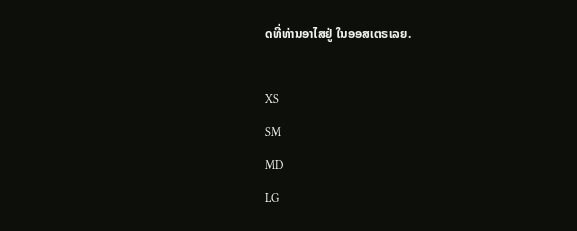ດທີ່ທ່ານອາໄສຢູ່ ໃນອອສເຕຣເລຍ.

XS
SM
MD
LG